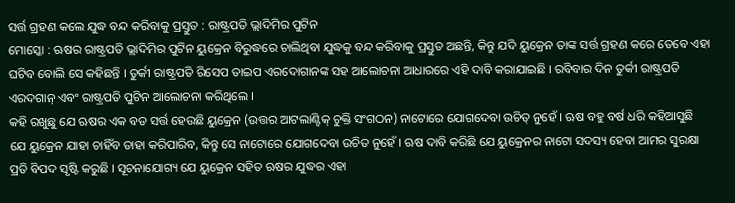ସର୍ତ୍ତ ଗ୍ରହଣ କଲେ ଯୁଦ୍ଧ ବନ୍ଦ କରିବାକୁ ପ୍ରସ୍ତୁତ : ରାଷ୍ଟ୍ରପତି ଭ୍ଲାଦିମିର ପୁଟିନ
ମୋସ୍କୋ : ଋଷର ରାଷ୍ଟ୍ରପତି ଭ୍ଲାଦିମିର ପୁଟିନ ୟୁକ୍ରେନ ବିରୁଦ୍ଧରେ ଚାଲିଥିବା ଯୁଦ୍ଧକୁ ବନ୍ଦ କରିବାକୁ ପ୍ରସ୍ତୁତ ଅଛନ୍ତି, କିନ୍ତୁ ଯଦି ୟୁକ୍ରେନ ତାଙ୍କ ସର୍ତ୍ତ ଗ୍ରହଣ କରେ ତେବେ ଏହା ଘଟିବ ବୋଲି ସେ କହିଛନ୍ତି । ତୁର୍କୀ ରାଷ୍ଟ୍ରପତି ରିସେପ ତାଇପ ଏରଦୋଗାନଙ୍କ ସହ ଆଲୋଚନା ଆଧାରରେ ଏହି ଦାବି କରାଯାଇଛି । ରବିବାର ଦିନ ତୁର୍କୀ ରାଷ୍ଟ୍ରପତି ଏରଦଗାନ୍ ଏବଂ ରାଷ୍ଟ୍ରପତି ପୁଟିନ ଆଲୋଚନା କରିଥିଲେ ।
କହି ରଖୁଛୁ ଯେ ଋଷର ଏକ ବଡ ସର୍ତ୍ତ ହେଉଛି ୟୁକ୍ରେନ (ଉତ୍ତର ଆଟଲାଣ୍ଟିକ୍ ଚୁକ୍ତି ସଂଗଠନ) ନାଟୋରେ ଯୋଗଦେବା ଉଚିତ୍ ନୁହେଁ । ଋଷ ବହୁ ବର୍ଷ ଧରି କହିଆସୁଛି ଯେ ୟୁକ୍ରେନ ଯାହା ଚାହିଁବ ତାହା କରିପାରିବ, କିନ୍ତୁ ସେ ନାଟୋରେ ଯୋଗଦେବା ଉଚିତ ନୁହେଁ । ଋଷ ଦାବି କରିଛି ଯେ ୟୁକ୍ରେନର ନାଟୋ ସଦସ୍ୟ ହେବା ଆମର ସୁରକ୍ଷା ପ୍ରତି ବିପଦ ସୃଷ୍ଟି କରୁଛି । ସୂଚନାଯୋଗ୍ୟ ଯେ ୟୁକ୍ରେନ ସହିତ ଋଷର ଯୁଦ୍ଧର ଏହା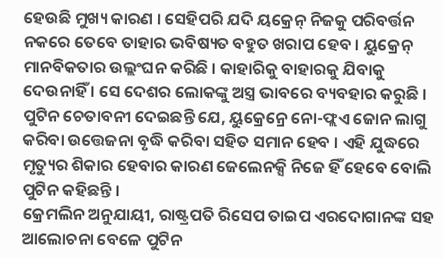ହେଉଛି ମୁଖ୍ୟ କାରଣ । ସେହିପରି ଯଦି ୟକ୍ରେନ୍ ନିଜକୁ ପରିବର୍ତ୍ତନ ନକରେ ତେବେ ତାହାର ଭବିଷ୍ୟତ ବହୁତ ଖରାପ ହେବ । ୟୁକ୍ରେନ୍ ମାନବିକତାର ଉଲ୍ଲଂଘନ କରିଛି । କାହାରିକୁ ବାହାରକୁ ଯିବାକୁ ଦେଉନାହିଁ । ସେ ଦେଶର ଲୋକଙ୍କୁ ଅସ୍ତ୍ର ଭାବରେ ବ୍ୟବହାର କରୁଛି । ପୁଟିନ ଚେତାବନୀ ଦେଇଛନ୍ତି ଯେ, ୟୁକ୍ରେନ୍ରେ ନୋ-ଫ୍ଲଏ ଜୋନ ଲାଗୁ କରିବା ଉତ୍ତେଜନା ବୃଦ୍ଧି କରିବା ସହିତ ସମାନ ହେବ । ଏହି ଯୁଦ୍ଧରେ ମୃତ୍ୟୁର ଶିକାର ହେବାର କାରଣ ଜେଲେନକ୍ସି ନିଜେ ହିଁ ହେବେ ବୋଲି ପୁଟିନ କହିଛନ୍ତି ।
କ୍ରେମଲିନ ଅନୁଯାୟୀ, ରାଷ୍ଟ୍ରପତି ରିସେପ ତାଇପ ଏରଦୋଗାନଙ୍କ ସହ ଆଲୋଚନା ବେଳେ ପୁଟିନ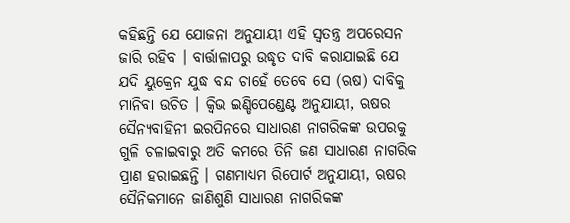କହିଛନ୍ତି ଯେ ଯୋଜନା ଅନୁଯାୟୀ ଏହି ସ୍ୱତନ୍ତ୍ର ଅପରେସନ ଜାରି ରହିବ । ବାର୍ତ୍ତାଳାପରୁ ଉଦ୍ଧୃତ ଦାବି କରାଯାଇଛି ଯେ ଯଦି ୟୁକ୍ରେନ ଯୁଦ୍ଧ ବନ୍ଦ ଚାହେଁ ତେବେ ସେ (ଋଷ) ଦାବିକୁ ମାନିବା ଉଚିତ । କ୍ୱିଭ ଇଣ୍ଡିପେଣ୍ଡେଣ୍ଟ ଅନୁଯାୟୀ, ଋଷର ସୈନ୍ୟବାହିନୀ ଇରପିନରେ ସାଧାରଣ ନାଗରିକଙ୍କ ଉପରକୁ ଗୁଳି ଚଳାଇବାରୁ ଅତି କମରେ ତିନି ଜଣ ସାଧାରଣ ନାଗରିକ ପ୍ରାଣ ହରାଇଛନ୍ତି । ଗଣମାଧ୍ୟମ ରିପୋର୍ଟ ଅନୁଯାୟୀ, ଋଷର ସୈନିକମାନେ ଜାଣିଶୁଣି ସାଧାରଣ ନାଗରିକଙ୍କ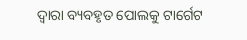ଦ୍ୱାରା ବ୍ୟବହୃତ ପୋଲକୁ ଟାର୍ଗେଟ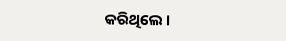କରିଥିଲେ ।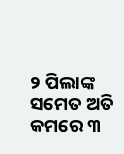୨ ପିଲାଙ୍କ ସମେତ ଅତି କମରେ ୩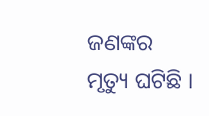ଜଣଙ୍କର ମୃତ୍ୟୁ ଘଟିଛି ।